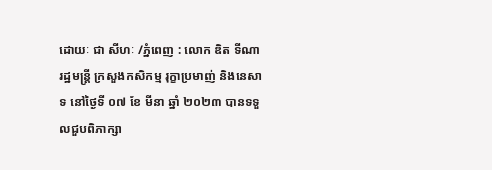ដោយៈ ជា សីហៈ /ភ្នំពេញ : លោក ឌិត ទីណា រដ្ឋមន្ត្រី ក្រសួងកសិកម្ម រុក្ខាប្រមាញ់ និងនេសាទ នៅថ្ងៃទី ០៧ ខែ មីនា ឆ្នាំ ២០២៣ បានទទួលជួបពិភាក្សា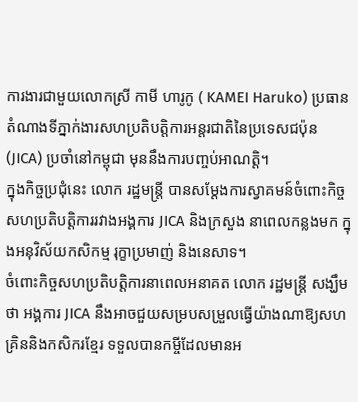ការងារជាមួយលោកស្រី កាមី ហារូកូ ( KAMEI Haruko) ប្រធានតំណាងទីភ្នាក់ងារសហប្រតិបត្តិការអន្តរជាតិនៃប្រទេសជប៉ុន (JICA) ប្រចាំនៅកម្ពុជា មុននឹងការបញ្ចប់អាណត្តិ។
ក្នុងកិច្ចប្រជុំនេះ លោក រដ្ឋមន្ត្រី បានសម្ដែងការស្វាគមន៍ចំពោះកិច្ចសហប្រតិបត្តិការរវាងអង្គការ JICA និងក្រសួង នាពេលកន្លងមក ក្នុងអនុវិស័យកសិកម្ម រុក្ខាប្រមាញ់ និងនេសាទ។
ចំពោះកិច្ចសហប្រតិបត្តិការនាពេលអនាគត លោក រដ្ឋមន្ដ្រី សង្ឃឹមថា អង្គការ JICA នឹងអាចជួយសម្របសម្រួលធ្វើយ៉ាងណាឱ្យសហគ្រិននិងកសិករខ្មែរ ទទួលបានកម្ចីដែលមានអ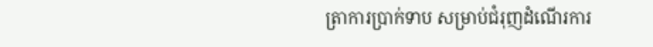ត្រាការប្រាក់ទាប សម្រាប់ជំរុញដំណើរការ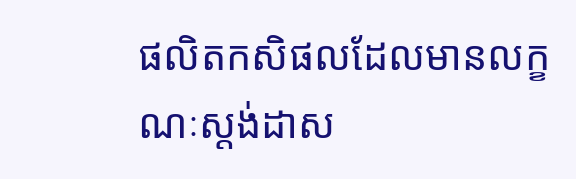ផលិតកសិផលដែលមានលក្ខណៈស្តង់ដាស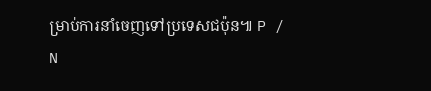ម្រាប់ការនាំចេញទៅប្រទេសជប៉ុន៕ P / N